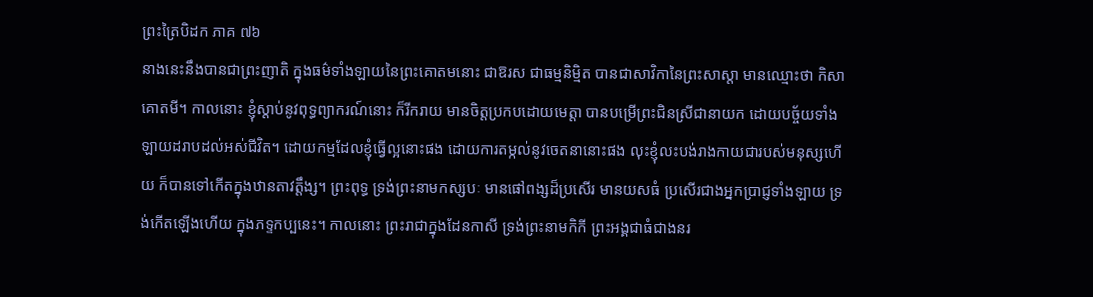ព្រះត្រៃបិដក ភាគ ៧៦
នាងនេះនឹងបានជាព្រះញាតិ ក្នុងធម៌ទាំងឡាយនៃព្រះគោតមនោះ ជាឱរស ជាធម្មនិម្មិត បានជាសាវិកានៃព្រះសាស្ដា មានឈ្មោះថា កិសាគោតមី។ កាលនោះ ខ្ញុំស្ដាប់នូវពុទ្ធព្យាករណ៍នោះ ក៏រីករាយ មានចិត្តប្រកបដោយមេត្តា បានបម្រើព្រះជិនស្រីជានាយក ដោយបច្ច័យទាំងឡាយដរាបដល់អស់ជីវិត។ ដោយកម្មដែលខ្ញុំធ្វើល្អនោះផង ដោយការតម្កល់នូវចេតនានោះផង លុះខ្ញុំលះបង់រាងកាយជារបស់មនុស្សហើយ ក៏បានទៅកើតក្នុងឋានតាវត្តឹង្ស។ ព្រះពុទ្ធ ទ្រង់ព្រះនាមកស្សបៈ មានផៅពង្សដ៏ប្រសើរ មានយសធំ ប្រសើរជាងអ្នកប្រាជ្ញទាំងឡាយ ទ្រង់កើតឡើងហើយ ក្នុងភទ្ទកប្បនេះ។ កាលនោះ ព្រះរាជាក្នុងដែនកាសី ទ្រង់ព្រះនាមកិកី ព្រះអង្គជាធំជាងនរ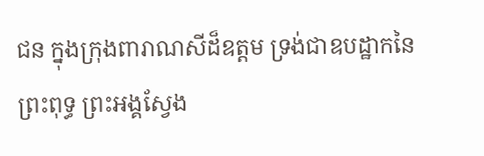ជន ក្នុងក្រុងពារាណសីដ៏ឧត្ដម ទ្រង់ជាឧបដ្ឋាកនៃព្រះពុទ្ធ ព្រះអង្គស្វែង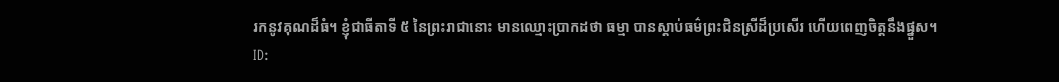រកនូវគុណដ៏ធំ។ ខ្ញុំជាធីតាទី ៥ នៃព្រះរាជានោះ មានឈ្មោះប្រាកដថា ធម្មា បានស្ដាប់ធម៌ព្រះជិនស្រីដ៏ប្រសើរ ហើយពេញចិត្តនឹងផ្នួស។
ID: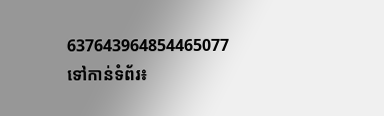637643964854465077
ទៅកាន់ទំព័រ៖